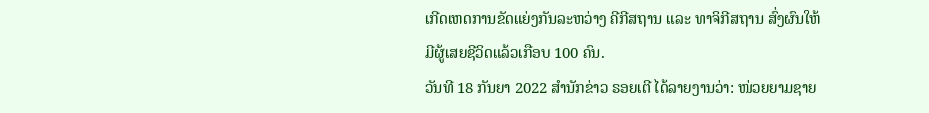ເກີດເຫດການຂັດແຍ່ງກັນລະຫວ່າງ ຄີກີສຖານ ແລະ ທາຈິກີສຖານ ສົ່ງຜົນໃຫ້ມີຜູ້ເສຍຊີວິດແລ້ວເກືອບ 100 ຄົນ.
ວັນທີ 18 ກັນຍາ 2022 ສຳນັກຂ່າວ ຣອຍເຕີ ໄດ້ລາຍງານວ່າ: ໜ່ວຍຍາມຊາຍ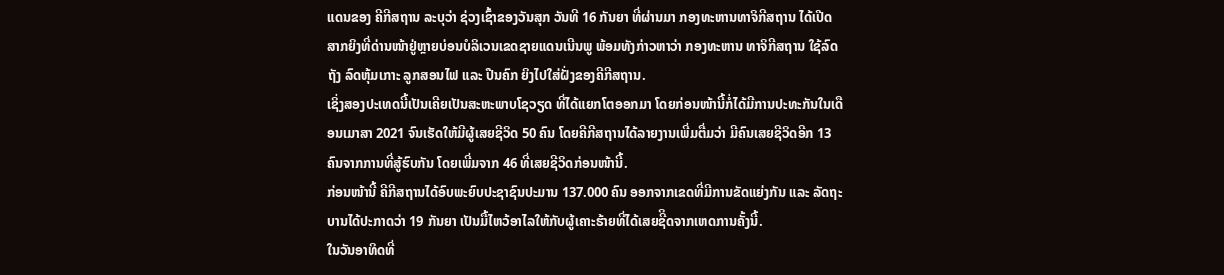ແດນຂອງ ຄີກີສຖານ ລະບຸວ່າ ຊ່ວງເຊົ້າຂອງວັນສຸກ ວັນທີ 16 ກັນຍາ ທີ່ຜ່ານມາ ກອງທະຫານທາຈິກີສຖານ ໄດ້ເປີດສາກຍິງທີ່ດ່ານໜ້າຢູ່ຫຼາຍບ່ອນບໍລິເວນເຂດຊາຍແດນເນີນພູ ພ້ອມທັງກ່າວຫາວ່າ ກອງທະຫານ ທາຈິກີສຖານ ໃຊ້ລົດຖັງ ລົດຫຸ້ມເກາະ ລູກສອນໄຟ ແລະ ປືນຄົກ ຍິງໄປໃສ່ຝັ່ງຂອງຄີກີສຖານ.
ເຊິ່ງສອງປະເທດນີ້ເປັນເຄີຍເປັນສະຫະພາບໂຊວຽດ ທີ່ໄດ້ແຍກໂຕອອກມາ ໂດຍກ່ອນໜ້ານີ້ກໍ່ໄດ້ມີການປະທະກັນໃນເດືອນເມາສາ 2021 ຈົນເຮັດໃຫ້ມີຜູ້ເສຍຊີວິດ 50 ຄົນ ໂດຍຄີກີສຖານໄດ້ລາຍງານເພີ່ມຕື່ມວ່າ ມີຄົນເສຍຊີວິດອີກ 13 ຄົນຈາກການທີ່ສູ້ຮົບກັນ ໂດຍເພີ່ມຈາກ 46 ທີ່ເສຍຊີວິດກ່ອນໜ້ານີ້.
ກ່ອນໜ້ານີ້ ຄີກີສຖານໄດ້ອົບພະຍົບປະຊາຊົນປະມານ 137.000 ຄົນ ອອກຈາກເຂດທີ່ມີການຂັດແຍ່ງກັນ ແລະ ລັດຖະບານໄດ້ປະກາດວ່າ 19 ກັນຍາ ເປັນມື້ໄຫວ້ອາໄລໃຫ້ກັບຜູ້ເຄາະຮ້າຍທີ່ໄດ້ເສຍຊີິດຈາກເຫດການຄັ້ງນີ້.
ໃນວັນອາທິດທີ່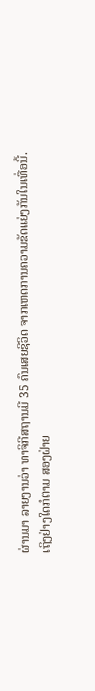ຜ່ານມາ ລາຍງານວ່າ ທາຈິກີສຖານມີ 35 ຄົນເສຍຊີວິດ ຈາກເຫດການຄວາມຂັດແຍ່ງກັນໃນເທື່ອນີ້.
ເຖິງຢ່າງໃດກໍຕາມ ສອງຝ່າຍ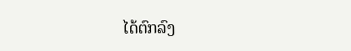ໄດ້ຕົກລົງ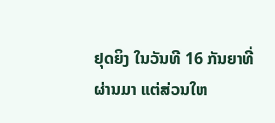ຢຸດຍິງ ໃນວັນທີ 16 ກັນຍາທີ່ຜ່ານມາ ແຕ່ສ່ວນໃຫ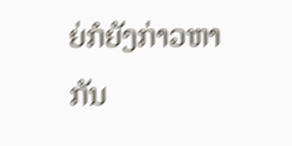ຍ່ກໍຍັງກ່າວຫາກັນ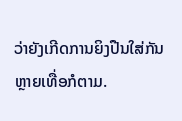ວ່າຍັງເກີດການຍິງປືນໃສ່ກັນຫຼາຍເທື່ອກໍຕາມ.